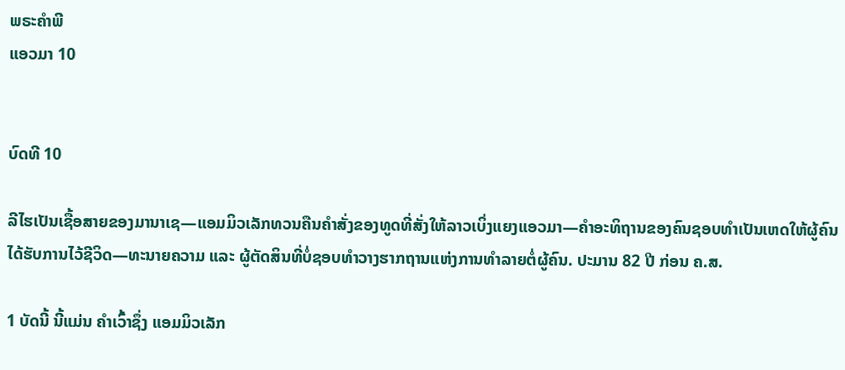ພຣະຄຳພີ
ແອວມາ 10


ບົດທີ 10

ລີໄຮເປັນເຊື້ອສາຍຂອງມານາເຊ—ແອມມິວເລັກທວນຄືນຄຳສັ່ງຂອງທູດທີ່ສັ່ງໃຫ້ລາວເບິ່ງແຍງແອວມາ—ຄຳອະທິຖານຂອງຄົນຊອບທຳເປັນເຫດໃຫ້ຜູ້ຄົນໄດ້ຮັບການໄວ້ຊີວິດ—ທະນາຍຄວາມ ແລະ ຜູ້ຕັດສິນທີ່ບໍ່ຊອບທຳວາງຮາກຖານແຫ່ງການທຳລາຍຕໍ່ຜູ້ຄົນ. ປະມານ 82 ປີ ກ່ອນ ຄ.ສ.

1 ບັດນີ້ ນີ້ແມ່ນ ຄຳເວົ້າຊຶ່ງ ແອມມິວເລັກ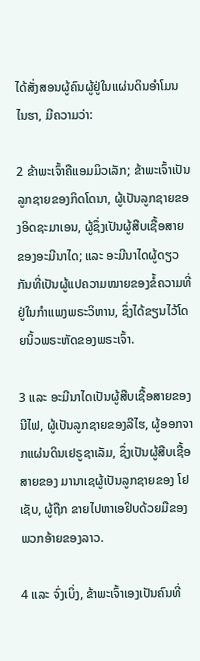ໄດ້ສັ່ງສອນຜູ້ຄົນຜູ້ຢູ່ໃນແຜ່ນດິນອຳໂມນໄນຮາ, ມີຄວາມວ່າ:

2 ຂ້າພະເຈົ້າຄືແອມມິວເລັກ; ຂ້າພະເຈົ້າເປັນລູກຊາຍຂອງກິດໂດນາ, ຜູ້ເປັນລູກຊາຍຂອງອິດຊະມາເອນ, ຜູ້ຊຶ່ງເປັນຜູ້ສືບເຊື້ອສາຍຂອງອະມີນາໄດ; ແລະ ອະມີນາໄດຜູ້ດຽວກັນທີ່ເປັນຜູ້ແປຄວາມໝາຍຂອງຂໍ້ຄວາມທີ່ຢູ່ໃນກຳແພງພຣະວິຫານ, ຊຶ່ງໄດ້ຂຽນໄວ້ໂດຍນິ້ວພຣະຫັດຂອງພຣະເຈົ້າ.

3 ແລະ ອະມີນາໄດເປັນຜູ້ສືບເຊື້ອສາຍຂອງນີໄຟ, ຜູ້ເປັນລູກຊາຍຂອງລີໄຮ, ຜູ້ອອກຈາກແຜ່ນດິນເຢຣູຊາເລັມ, ຊຶ່ງເປັນຜູ້ສືບເຊື້ອສາຍຂອງ ມານາເຊຜູ້ເປັນລູກຊາຍຂອງ ໂຢເຊັບ, ຜູ້ຖືກ ຂາຍໄປຫາເອຢິບດ້ວຍມືຂອງພວກອ້າຍຂອງລາວ.

4 ແລະ ຈົ່ງເບິ່ງ, ຂ້າພະເຈົ້າເອງເປັນຄົນທີ່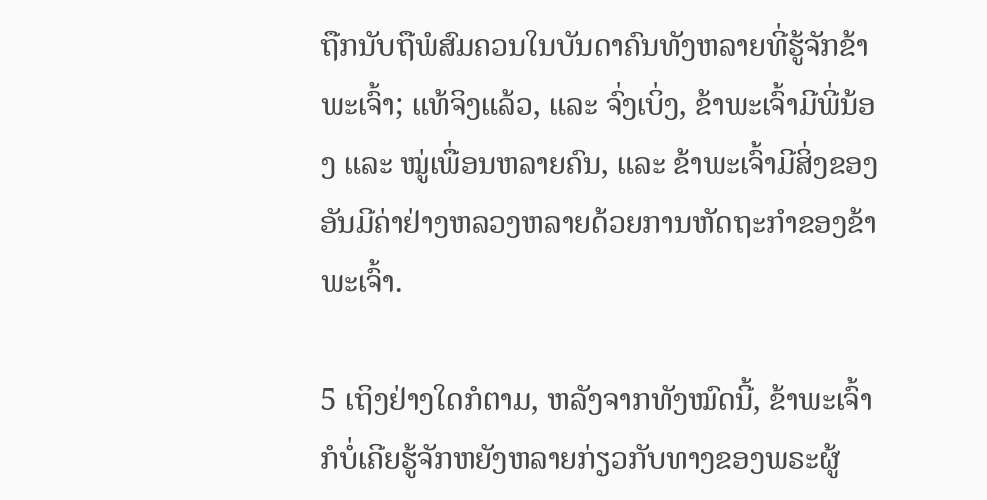ຖືກນັບຖືພໍສົມຄວນໃນບັນດາຄົນທັງຫລາຍທີ່ຮູ້ຈັກຂ້າພະເຈົ້າ; ແທ້ຈິງແລ້ວ, ແລະ ຈົ່ງເບິ່ງ, ຂ້າພະເຈົ້າມີພີ່ນ້ອງ ແລະ ໝູ່ເພື່ອນຫລາຍຄົນ, ແລະ ຂ້າພະເຈົ້າມີສິ່ງຂອງອັນມີຄ່າຢ່າງຫລວງຫລາຍດ້ວຍການຫັດຖະກຳຂອງຂ້າພະເຈົ້າ.

5 ເຖິງຢ່າງໃດກໍຕາມ, ຫລັງຈາກທັງໝົດນີ້, ຂ້າພະເຈົ້າກໍບໍ່ເຄີຍຮູ້ຈັກຫຍັງຫລາຍກ່ຽວກັບທາງຂອງພຣະຜູ້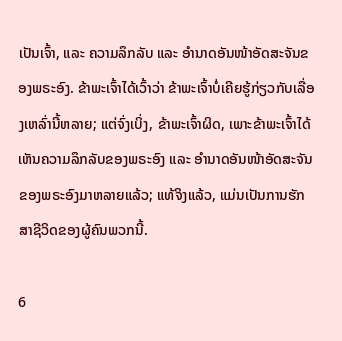ເປັນເຈົ້າ, ແລະ ຄວາມລຶກລັບ ແລະ ອຳນາດອັນໜ້າອັດສະຈັນຂອງພຣະອົງ. ຂ້າພະເຈົ້າໄດ້ເວົ້າວ່າ ຂ້າພະເຈົ້າບໍ່ເຄີຍຮູ້ກ່ຽວກັບເລື່ອງເຫລົ່ານີ້ຫລາຍ; ແຕ່ຈົ່ງເບິ່ງ, ຂ້າພະເຈົ້າຜິດ, ເພາະຂ້າພະເຈົ້າໄດ້ເຫັນຄວາມລຶກລັບຂອງພຣະອົງ ແລະ ອຳນາດອັນໜ້າອັດສະຈັນຂອງພຣະອົງມາຫລາຍແລ້ວ; ແທ້ຈິງແລ້ວ, ແມ່ນເປັນການຮັກສາຊີວິດຂອງຜູ້ຄົນພວກນີ້.

6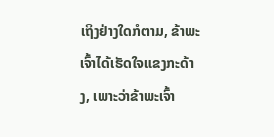ເຖິງຢ່າງໃດກໍຕາມ, ຂ້າພະເຈົ້າໄດ້ເຮັດໃຈແຂງກະດ້າງ, ເພາະວ່າຂ້າພະເຈົ້າ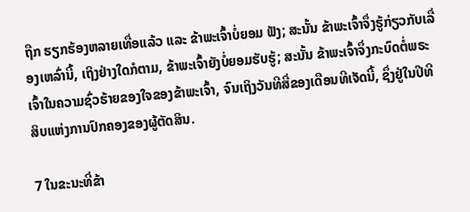ຖືກ ຮຽກຮ້ອງຫລາຍເທື່ອແລ້ວ ແລະ ຂ້າພະເຈົ້າບໍ່ຍອມ ຟັງ; ສະນັ້ນ ຂ້າພະເຈົ້າຈຶ່ງຮູ້ກ່ຽວກັບເລື່ອງເຫລົ່ານີ້, ເຖິງຢ່າງໃດກໍຕາມ, ຂ້າພະເຈົ້າຍັງບໍ່ຍອມຮັບຮູ້; ສະນັ້ນ ຂ້າພະເຈົ້າຈຶ່ງກະບົດຕໍ່ພຣະເຈົ້າໃນຄວາມຊົ່ວຮ້າຍຂອງໃຈຂອງຂ້າພະເຈົ້າ, ຈົນເຖິງວັນທີສີ່ຂອງເດືອນທີເຈັດນີ້, ຊຶ່ງຢູ່ໃນປີທີສິບແຫ່ງການປົກຄອງຂອງຜູ້ຕັດສິນ.

7 ໃນຂະນະທີ່ຂ້າ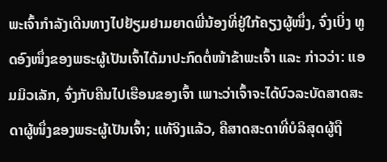ພະເຈົ້າກຳລັງເດີນທາງໄປຢ້ຽມຢາມຍາດພີ່ນ້ອງທີ່ຢູ່ໃກ້ຄຽງຜູ້ໜຶ່ງ, ຈົ່ງເບິ່ງ ທູດອົງໜຶ່ງຂອງພຣະຜູ້ເປັນເຈົ້າໄດ້ມາປະກົດຕໍ່ໜ້າຂ້າພະເຈົ້າ ແລະ ກ່າວວ່າ: ແອມມິວເລັກ, ຈົ່ງກັບຄືນໄປເຮືອນຂອງເຈົ້າ ເພາະວ່າເຈົ້າຈະໄດ້ບົວລະບັດສາດສະດາຜູ້ໜຶ່ງຂອງພຣະຜູ້ເປັນເຈົ້າ; ແທ້ຈິງແລ້ວ, ຄືສາດສະດາທີ່ບໍລິສຸດຜູ້ຖື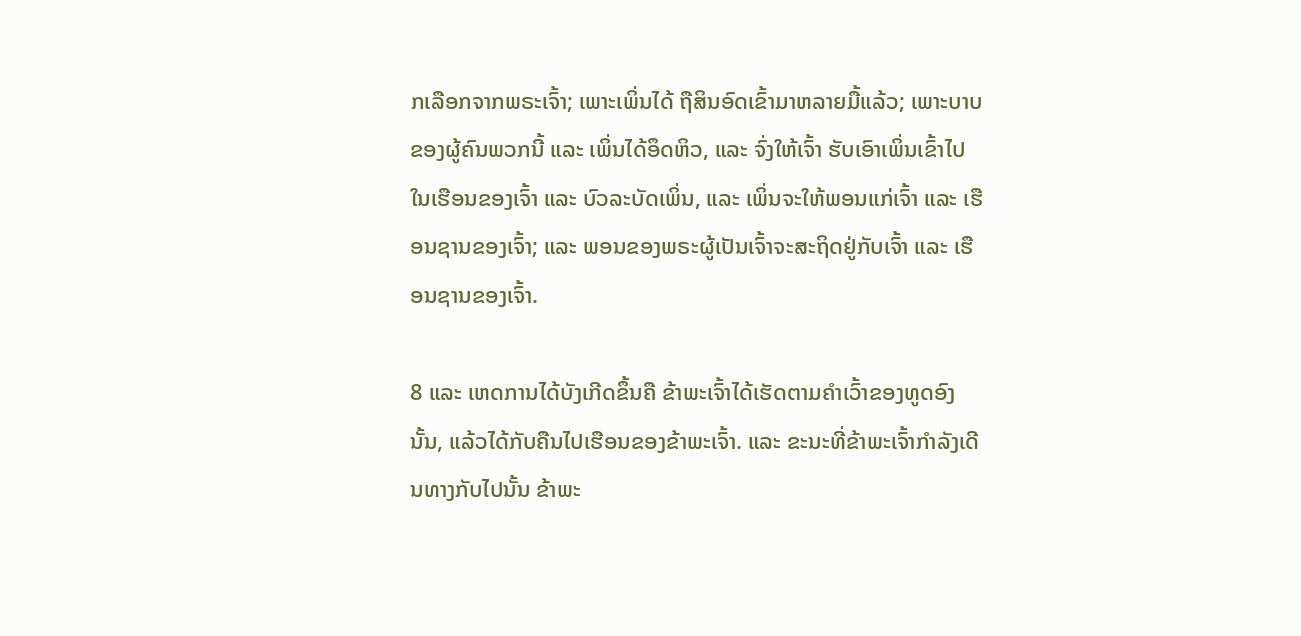ກເລືອກຈາກພຣະເຈົ້າ; ເພາະເພິ່ນໄດ້ ຖືສິນອົດເຂົ້າມາຫລາຍມື້ແລ້ວ; ເພາະບາບຂອງຜູ້ຄົນພວກນີ້ ແລະ ເພິ່ນໄດ້ອຶດຫິວ, ແລະ ຈົ່ງໃຫ້ເຈົ້າ ຮັບເອົາເພິ່ນເຂົ້າໄປໃນເຮືອນຂອງເຈົ້າ ແລະ ບົວລະບັດເພິ່ນ, ແລະ ເພິ່ນຈະໃຫ້ພອນແກ່ເຈົ້າ ແລະ ເຮືອນຊານຂອງເຈົ້າ; ແລະ ພອນຂອງພຣະຜູ້ເປັນເຈົ້າຈະສະຖິດຢູ່ກັບເຈົ້າ ແລະ ເຮືອນຊານຂອງເຈົ້າ.

8 ແລະ ເຫດການໄດ້ບັງເກີດຂຶ້ນຄື ຂ້າພະເຈົ້າໄດ້ເຮັດຕາມຄຳເວົ້າຂອງທູດອົງນັ້ນ, ແລ້ວໄດ້ກັບຄືນໄປເຮືອນຂອງຂ້າພະເຈົ້າ. ແລະ ຂະນະທີ່ຂ້າພະເຈົ້າກຳລັງເດີນທາງກັບໄປນັ້ນ ຂ້າພະ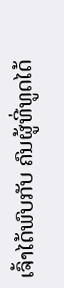ເຈົ້າໄດ້ພົບກັບ ຄົນຜູ້ທີ່ທູດໄດ້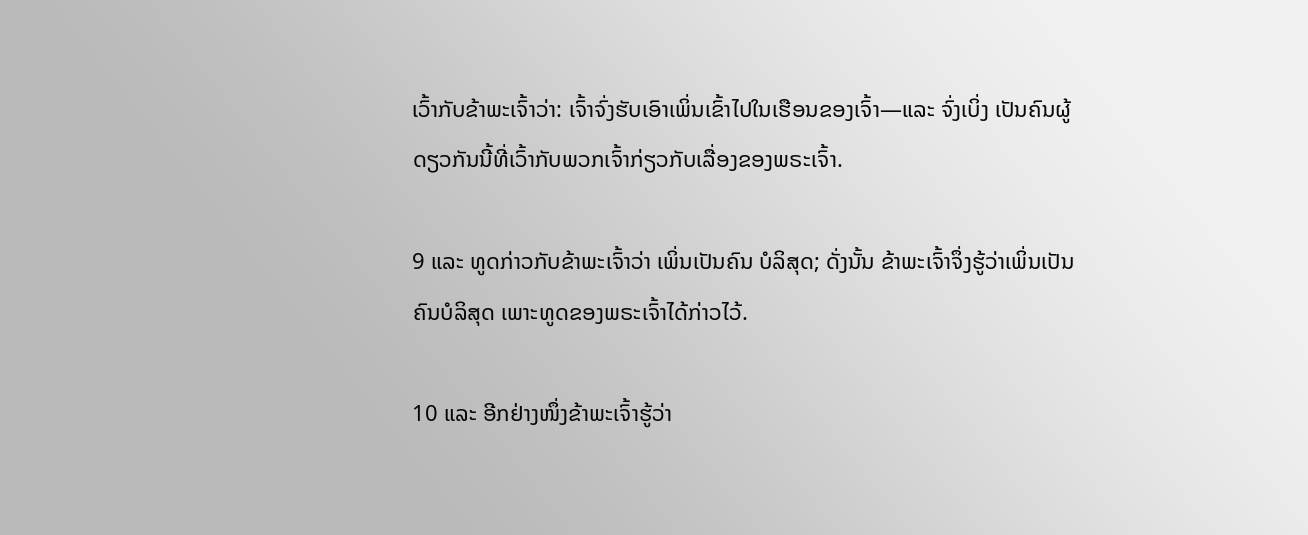ເວົ້າກັບຂ້າພະເຈົ້າວ່າ: ເຈົ້າຈົ່ງຮັບເອົາເພິ່ນເຂົ້າໄປໃນເຮືອນຂອງເຈົ້າ—ແລະ ຈົ່ງເບິ່ງ ເປັນຄົນຜູ້ດຽວກັນນີ້ທີ່ເວົ້າກັບພວກເຈົ້າກ່ຽວກັບເລື່ອງຂອງພຣະເຈົ້າ.

9 ແລະ ທູດກ່າວກັບຂ້າພະເຈົ້າວ່າ ເພິ່ນເປັນຄົນ ບໍລິສຸດ; ດັ່ງນັ້ນ ຂ້າພະເຈົ້າຈຶ່ງຮູ້ວ່າເພິ່ນເປັນຄົນບໍລິສຸດ ເພາະທູດຂອງພຣະເຈົ້າໄດ້ກ່າວໄວ້.

10 ແລະ ອີກຢ່າງໜຶ່ງຂ້າພະເຈົ້າຮູ້ວ່າ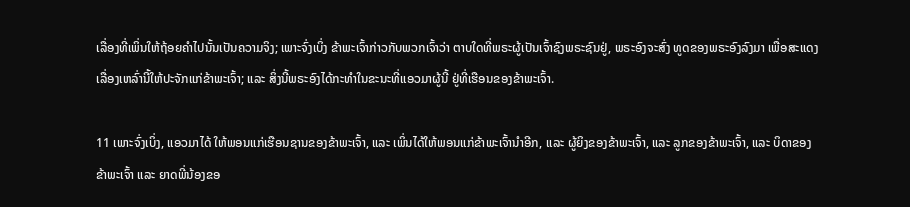ເລື່ອງທີ່ເພິ່ນໃຫ້ຖ້ອຍຄຳໄປນັ້ນເປັນຄວາມຈິງ; ເພາະຈົ່ງເບິ່ງ ຂ້າພະເຈົ້າກ່າວກັບພວກເຈົ້າວ່າ ຕາບໃດທີ່ພຣະຜູ້ເປັນເຈົ້າຊົງພຣະຊົນຢູ່, ພຣະອົງຈະສົ່ງ ທູດຂອງພຣະອົງລົງມາ ເພື່ອສະແດງເລື່ອງເຫລົ່ານີ້ໃຫ້ປະຈັກແກ່ຂ້າພະເຈົ້າ; ແລະ ສິ່ງນີ້ພຣະອົງໄດ້ກະທຳໃນຂະນະທີ່ແອວມາຜູ້ນີ້ ຢູ່ທີ່ເຮືອນຂອງຂ້າພະເຈົ້າ.

11 ເພາະຈົ່ງເບິ່ງ, ແອວມາໄດ້ ໃຫ້ພອນແກ່ເຮືອນຊານຂອງຂ້າພະເຈົ້າ, ແລະ ເພິ່ນໄດ້ໃຫ້ພອນແກ່ຂ້າພະເຈົ້ານຳອີກ, ແລະ ຜູ້ຍິງຂອງຂ້າພະເຈົ້າ, ແລະ ລູກຂອງຂ້າພະເຈົ້າ, ແລະ ບິດາຂອງຂ້າພະເຈົ້າ ແລະ ຍາດພີ່ນ້ອງຂອ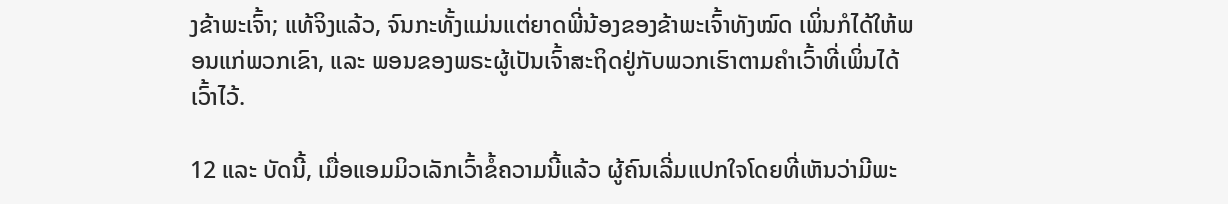ງຂ້າພະເຈົ້າ; ແທ້ຈິງແລ້ວ, ຈົນກະທັ້ງແມ່ນແຕ່ຍາດພີ່ນ້ອງຂອງຂ້າພະເຈົ້າທັງໝົດ ເພິ່ນກໍໄດ້ໃຫ້ພອນແກ່ພວກເຂົາ, ແລະ ພອນຂອງພຣະຜູ້ເປັນເຈົ້າສະຖິດຢູ່ກັບພວກເຮົາຕາມຄຳເວົ້າທີ່ເພິ່ນໄດ້ເວົ້າໄວ້.

12 ແລະ ບັດນີ້, ເມື່ອແອມມິວເລັກເວົ້າຂໍ້ຄວາມນີ້ແລ້ວ ຜູ້ຄົນເລີ່ມແປກໃຈໂດຍທີ່ເຫັນວ່າມີພະ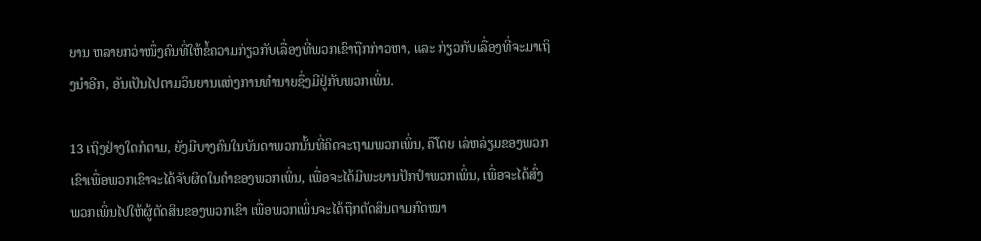ຍານ ຫລາຍກວ່າໜຶ່ງຄົນທີ່ໃຫ້ຂໍ້ຄວາມກ່ຽວກັບເລື່ອງທີ່ພວກເຂົາຖືກກ່າວຫາ, ແລະ ກ່ຽວກັບເລື່ອງທີ່ຈະມາເຖິງນຳອີກ, ອັນເປັນໄປຕາມວິນຍານແຫ່ງການທຳນາຍຊຶ່ງມີຢູ່ກັບພວກເພິ່ນ.

13 ເຖິງຢ່າງໃດກໍຕາມ, ຍັງມີບາງຄົນໃນບັນດາພວກນັ້ນທີ່ຄິດຈະຖາມພວກເພິ່ນ, ຄືໂດຍ ເລ່ຫລ່ຽມຂອງພວກເຂົາເພື່ອພວກເຂົາຈະໄດ້ຈັບຜິດໃນຄຳຂອງພວກເພິ່ນ, ເພື່ອຈະໄດ້ມີພະຍານປັກປຳພວກເພິ່ນ, ເພື່ອຈະໄດ້ສົ່ງພວກເພິ່ນໄປໃຫ້ຜູ້ຕັດສິນຂອງພວກເຂົາ ເພື່ອພວກເພິ່ນຈະໄດ້ຖືກຕັດສິນຕາມກົດໝາ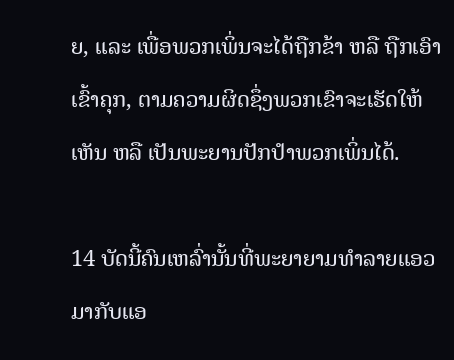ຍ, ແລະ ເພື່ອພວກເພິ່ນຈະໄດ້ຖືກຂ້າ ຫລື ຖືກເອົາເຂົ້າຄຸກ, ຕາມຄວາມຜິດຊຶ່ງພວກເຂົາຈະເຮັດໃຫ້ເຫັນ ຫລື ເປັນພະຍານປັກປຳພວກເພິ່ນໄດ້.

14 ບັດນີ້ຄົນເຫລົ່ານັ້ນທີ່ພະຍາຍາມທຳລາຍແອວມາກັບແອ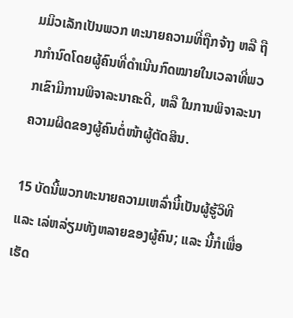ມມິວເລັກເປັນພວກ ທະນາຍຄວາມທີ່ຖືກຈ້າງ ຫລື ຖືກກຳນົດໂດຍຜູ້ຄົນທີ່ດຳເນີນກົດໝາຍໃນເວລາທີ່ພວກເຂົາມີການພິຈາລະນາຄະດີ, ຫລື ໃນການພິຈາລະນາຄວາມຜິດຂອງຜູ້ຄົນຕໍ່ໜ້າຜູ້ຕັດສິນ.

15 ບັດນີ້ພວກທະນາຍຄວາມເຫລົ່ານີ້ເປັນຜູ້ຮູ້ວິທີ ແລະ ເລ່ຫລ່ຽມທັງຫລາຍຂອງຜູ້ຄົນ; ແລະ ນີ້ກໍເພື່ອເຮັດ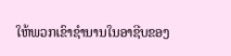ໃຫ້ພວກເຂົາຊຳນານໃນອາຊີບຂອງ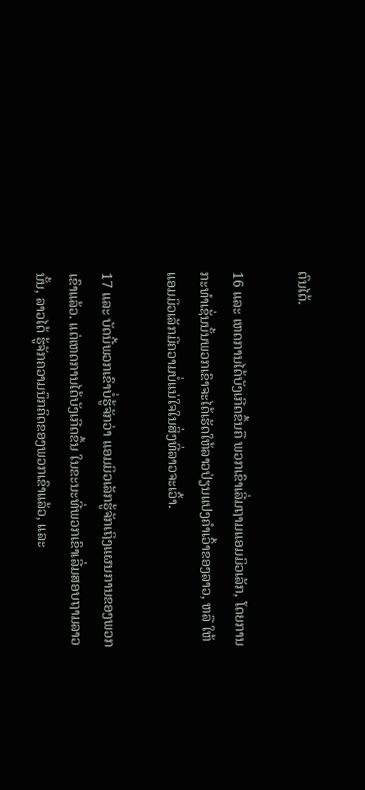ຕົນໄດ້.

16 ແລະ ເຫດການໄດ້ບັງເກີດຂຶ້ນຄື ພວກເຂົາເລີ່ມຖາມແອມມິວເລັກ, ໂດຍການກະທຳເຊັ່ນນັ້ນພວກເຂົາຈະໄດ້ເຮັດໃຫ້ລາວປ່ຽນແປງຄຳເວົ້າຂອງລາວ, ຫລື ໃຫ້ແອມມິວເລັກມີຄວາມບໍ່ແນ່ໃຈໃນສິ່ງທີ່ລາວຈະເວົ້າ.

17 ແລະ ບັດນີ້ພວກເຂົາບໍ່ຮູ້ຈັກວ່າ ແອມມິວເລັກຮູ້ຈັກເຖິງແຜນການຂອງພວກເຂົາແລ້ວ. ແຕ່ເຫດການໄດ້ບັງເກີດຂຶ້ນ ໃນຂະນະທີ່ພວກເຂົາເລີ່ມສອບຖາມລາວນັ້ນ, ລາວໄດ້ ຮູ້ຈັກຄວາມນຶກຄິດຂອງພວກເຂົາແລ້ວ, ແລະ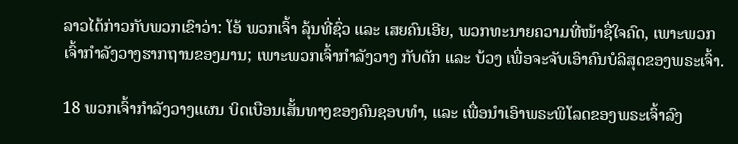ລາວໄດ້ກ່າວກັບພວກເຂົາວ່າ: ໂອ້ ພວກເຈົ້າ ລຸ້ນທີ່ຊົ່ວ ແລະ ເສຍຄົນເອີຍ, ພວກທະນາຍຄວາມທີ່ໜ້າຊື່ໃຈຄົດ, ເພາະພວກເຈົ້າກຳລັງວາງຮາກຖານຂອງມານ; ເພາະພວກເຈົ້າກຳລັງວາງ ກັບດັກ ແລະ ບ້ວງ ເພື່ອຈະຈັບເອົາຄົນບໍລິສຸດຂອງພຣະເຈົ້າ.

18 ພວກເຈົ້າກຳລັງວາງແຜນ ບິດເບືອນເສັ້ນທາງຂອງຄົນຊອບທຳ, ແລະ ເພື່ອນຳເອົາພຣະພິໂລດຂອງພຣະເຈົ້າລົງ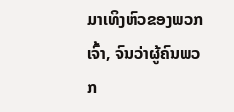ມາເທິງຫົວຂອງພວກເຈົ້າ, ຈົນວ່າຜູ້ຄົນພວກ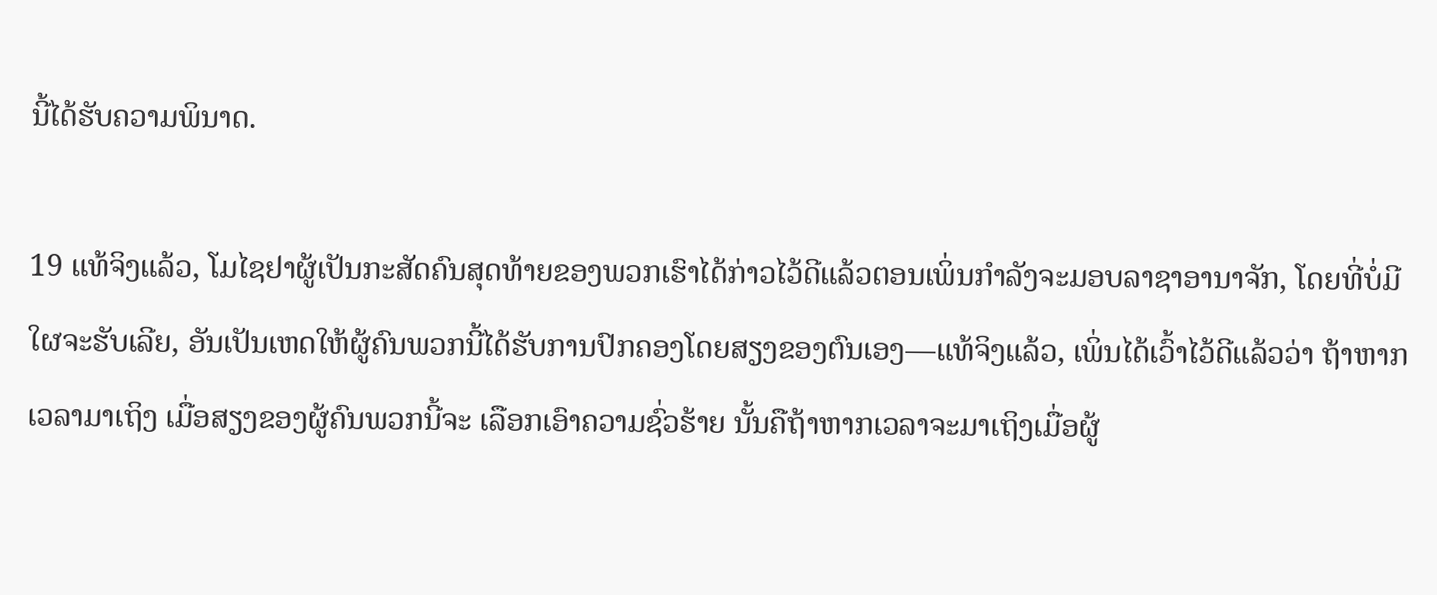ນີ້ໄດ້ຮັບຄວາມພິນາດ.

19 ແທ້ຈິງແລ້ວ, ໂມໄຊຢາຜູ້ເປັນກະສັດຄົນສຸດທ້າຍຂອງພວກເຮົາໄດ້ກ່າວໄວ້ດີແລ້ວຕອນເພິ່ນກຳລັງຈະມອບລາຊາອານາຈັກ, ໂດຍທີ່ບໍ່ມີໃຜຈະຮັບເລີຍ, ອັນເປັນເຫດໃຫ້ຜູ້ຄົນພວກນີ້ໄດ້ຮັບການປົກຄອງໂດຍສຽງຂອງຕົນເອງ—ແທ້ຈິງແລ້ວ, ເພິ່ນໄດ້ເວົ້າໄວ້ດີແລ້ວວ່າ ຖ້າຫາກເວລາມາເຖິງ ເມື່ອສຽງຂອງຜູ້ຄົນພວກນີ້ຈະ ເລືອກເອົາຄວາມຊົ່ວຮ້າຍ ນັ້ນຄືຖ້າຫາກເວລາຈະມາເຖິງເມື່ອຜູ້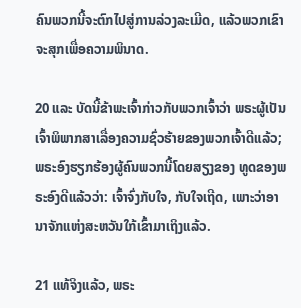ຄົນພວກນີ້ຈະຕົກໄປສູ່ການລ່ວງລະເມີດ, ແລ້ວພວກເຂົາຈະສຸກເພື່ອຄວາມພິນາດ.

20 ແລະ ບັດນີ້ຂ້າພະເຈົ້າກ່າວກັບພວກເຈົ້າວ່າ ພຣະຜູ້ເປັນເຈົ້າພິພາກສາເລື່ອງຄວາມຊົ່ວຮ້າຍຂອງພວກເຈົ້າດີແລ້ວ; ພຣະອົງຮຽກຮ້ອງຜູ້ຄົນພວກນີ້ໂດຍສຽງຂອງ ທູດຂອງພຣະອົງດີແລ້ວວ່າ: ເຈົ້າຈົ່ງກັບໃຈ, ກັບໃຈເຖີດ, ເພາະວ່າອານາຈັກແຫ່ງສະຫວັນໃກ້ເຂົ້າມາເຖິງແລ້ວ.

21 ແທ້ຈິງແລ້ວ, ພຣະ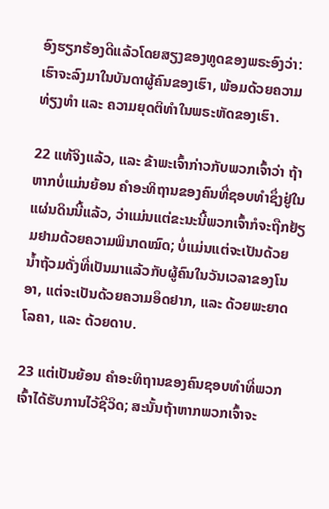ອົງຮຽກຮ້ອງດີແລ້ວໂດຍສຽງຂອງທູດຂອງພຣະອົງວ່າ: ເຮົາຈະລົງມາໃນບັນດາຜູ້ຄົນຂອງເຮົາ, ພ້ອມດ້ວຍຄວາມທ່ຽງທຳ ແລະ ຄວາມຍຸດຕິທຳໃນພຣະຫັດຂອງເຮົາ.

22 ແທ້ຈິງແລ້ວ, ແລະ ຂ້າພະເຈົ້າກ່າວກັບພວກເຈົ້າວ່າ ຖ້າຫາກບໍ່ແມ່ນຍ້ອນ ຄຳອະທິຖານຂອງຄົນທີ່ຊອບທຳຊຶ່ງຢູ່ໃນແຜ່ນດິນນີ້ແລ້ວ, ວ່າແມ່ນແຕ່ຂະນະນີ້ພວກເຈົ້າກໍຈະຖືກຢ້ຽມຢາມດ້ວຍຄວາມພິນາດໝົດ; ບໍ່ແມ່ນແຕ່ຈະເປັນດ້ວຍ ນ້ຳຖ້ວມດັ່ງທີ່ເປັນມາແລ້ວກັບຜູ້ຄົນໃນວັນເວລາຂອງໂນອາ, ແຕ່ຈະເປັນດ້ວຍຄວາມອຶດຢາກ, ແລະ ດ້ວຍພະຍາດໂລຄາ, ແລະ ດ້ວຍດາບ.

23 ແຕ່ເປັນຍ້ອນ ຄຳອະທິຖານຂອງຄົນຊອບທຳທີ່ພວກເຈົ້າໄດ້ຮັບການໄວ້ຊີວິດ; ສະນັ້ນຖ້າຫາກພວກເຈົ້າຈະ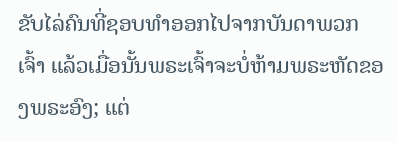ຂັບໄລ່ຄົນທີ່ຊອບທຳອອກໄປຈາກບັນດາພວກເຈົ້າ ແລ້ວເມື່ອນັ້ນພຣະເຈົ້າຈະບໍ່ຫ້າມພຣະຫັດຂອງພຣະອົງ; ແຕ່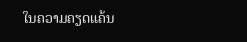ໃນຄວາມຄຽດແຄ້ນ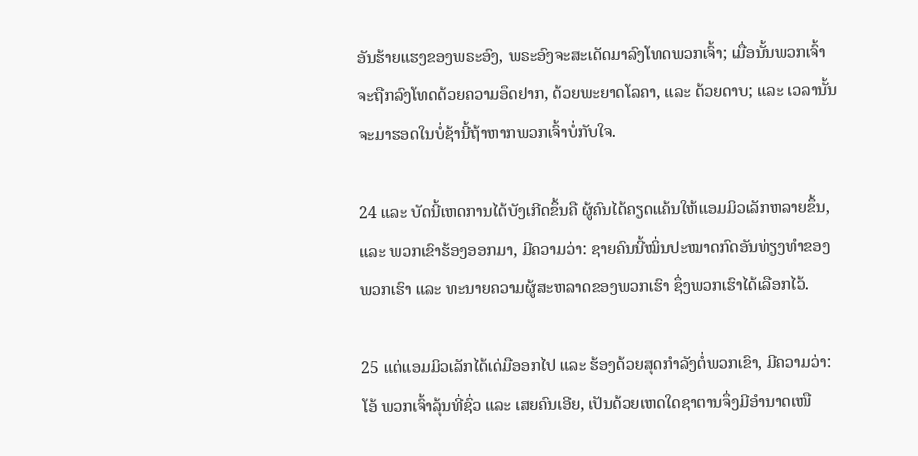ອັນຮ້າຍແຮງຂອງພຣະອົງ, ພຣະອົງຈະສະເດັດມາລົງໂທດພວກເຈົ້າ; ເມື່ອນັ້ນພວກເຈົ້າຈະຖືກລົງໂທດດ້ວຍຄວາມອຶດຢາກ, ດ້ວຍພະຍາດໂລຄາ, ແລະ ດ້ວຍດາບ; ແລະ ເວລານັ້ນຈະມາຮອດໃນບໍ່ຊ້ານີ້ຖ້າຫາກພວກເຈົ້າບໍ່ກັບໃຈ.

24 ແລະ ບັດນີ້ເຫດການໄດ້ບັງເກີດຂຶ້ນຄື ຜູ້ຄົນໄດ້ຄຽດແຄ້ນໃຫ້ແອມມິວເລັກຫລາຍຂຶ້ນ, ແລະ ພວກເຂົາຮ້ອງອອກມາ, ມີຄວາມວ່າ: ຊາຍຄົນນີ້ໝິ່ນປະໝາດກົດອັນທ່ຽງທຳຂອງພວກເຮົາ ແລະ ທະນາຍຄວາມຜູ້ສະຫລາດຂອງພວກເຮົາ ຊຶ່ງພວກເຮົາໄດ້ເລືອກໄວ້.

25 ແຕ່ແອມມິວເລັກໄດ້ເດ່ມືອອກໄປ ແລະ ຮ້ອງດ້ວຍສຸດກຳລັງຕໍ່ພວກເຂົາ, ມີຄວາມວ່າ: ໂອ້ ພວກເຈົ້າລຸ້ນທີ່ຊົ່ວ ແລະ ເສຍຄົນເອີຍ, ເປັນດ້ວຍເຫດໃດຊາຕານຈຶ່ງມີອຳນາດເໜື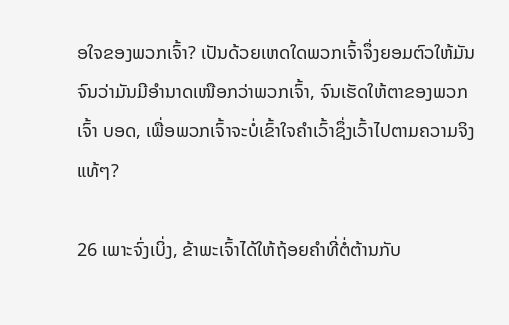ອໃຈຂອງພວກເຈົ້າ? ເປັນດ້ວຍເຫດໃດພວກເຈົ້າຈຶ່ງຍອມຕົວໃຫ້ມັນ ຈົນວ່າມັນມີອຳນາດເໜືອກວ່າພວກເຈົ້າ, ຈົນເຮັດໃຫ້ຕາຂອງພວກເຈົ້າ ບອດ, ເພື່ອພວກເຈົ້າຈະບໍ່ເຂົ້າໃຈຄຳເວົ້າຊຶ່ງເວົ້າໄປຕາມຄວາມຈິງແທ້ໆ?

26 ເພາະຈົ່ງເບິ່ງ, ຂ້າພະເຈົ້າໄດ້ໃຫ້ຖ້ອຍຄຳທີ່ຕໍ່ຕ້ານກັບ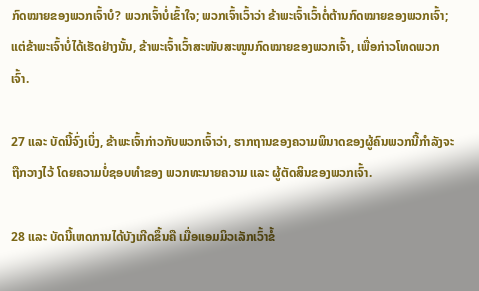ກົດໝາຍຂອງພວກເຈົ້າບໍ? ພວກເຈົ້າບໍ່ເຂົ້າໃຈ; ພວກເຈົ້າເວົ້າວ່າ ຂ້າພະເຈົ້າເວົ້າຕໍ່ຕ້ານກົດໝາຍຂອງພວກເຈົ້າ; ແຕ່ຂ້າພະເຈົ້າບໍ່ໄດ້ເຮັດຢ່າງນັ້ນ, ຂ້າພະເຈົ້າເວົ້າສະໜັບສະໜູນກົດໝາຍຂອງພວກເຈົ້າ, ເພື່ອກ່າວໂທດພວກເຈົ້າ.

27 ແລະ ບັດນີ້ຈົ່ງເບິ່ງ, ຂ້າພະເຈົ້າກ່າວກັບພວກເຈົ້າວ່າ, ຮາກຖານຂອງຄວາມພິນາດຂອງຜູ້ຄົນພວກນີ້ກຳລັງຈະຖືກວາງໄວ້ ໂດຍຄວາມບໍ່ຊອບທຳຂອງ ພວກທະນາຍຄວາມ ແລະ ຜູ້ຕັດສິນຂອງພວກເຈົ້າ.

28 ແລະ ບັດນີ້ເຫດການໄດ້ບັງເກີດຂຶ້ນຄື ເມື່ອແອມມິວເລັກເວົ້າຂໍ້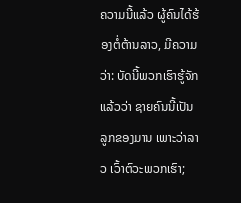ຄວາມນີ້ແລ້ວ ຜູ້ຄົນໄດ້ຮ້ອງຕໍ່ຕ້ານລາວ, ມີຄວາມວ່າ: ບັດນີ້ພວກເຮົາຮູ້ຈັກແລ້ວວ່າ ຊາຍຄົນນີ້ເປັນລູກຂອງມານ ເພາະວ່າລາວ ເວົ້າຕົວະພວກເຮົາ;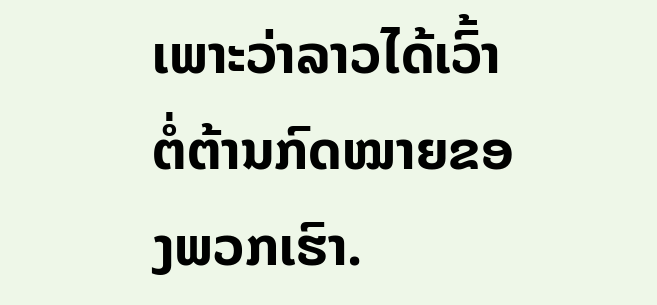ເພາະວ່າລາວໄດ້ເວົ້າຕໍ່ຕ້ານກົດໝາຍຂອງພວກເຮົາ.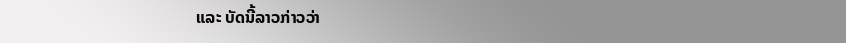ແລະ ບັດນີ້ລາວກ່າວວ່າ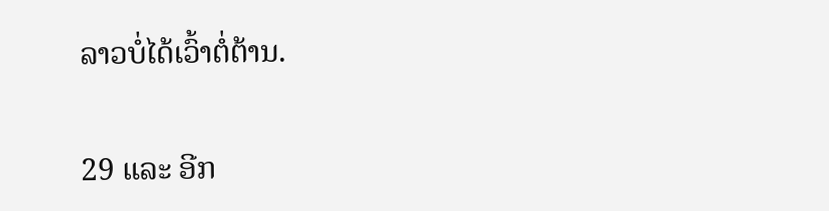ລາວບໍ່ໄດ້ເວົ້າຕໍ່ຕ້ານ.

29 ແລະ ອີກ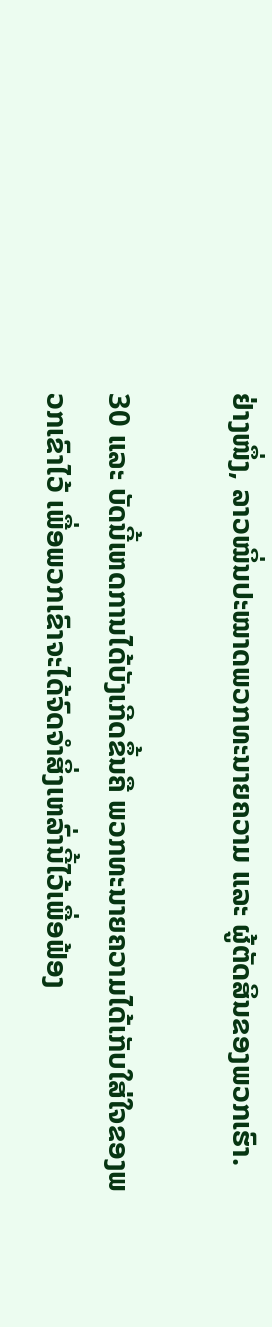ຢ່າງໜຶ່ງ, ລາວໝິ່ນປະໝາດພວກທະນາຍຄວາມ ແລະ ຜູ້ຕັດສິນຂອງພວກເຮົາ.

30 ແລະ ບັດນີ້ເຫດການໄດ້ບັງເກີດຂຶ້ນຄື ພວກທະນາຍຄວາມໄດ້ເກັບໃສ່ໃຈຂອງພວກເຂົາໄວ້ ເພື່ອພວກເຂົາຈະໄດ້ຈົດຈຳສິ່ງເຫລົ່ານີ້ໄວ້ເພື່ອຟ້ອງ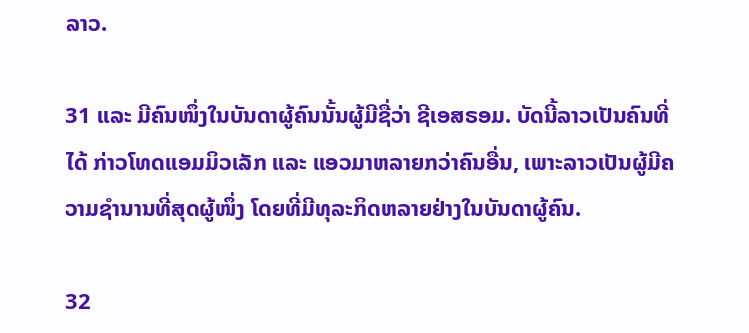ລາວ.

31 ແລະ ມີຄົນໜຶ່ງໃນບັນດາຜູ້ຄົນນັ້ນຜູ້ມີຊື່ວ່າ ຊີເອສຣອມ. ບັດນີ້ລາວເປັນຄົນທີ່ໄດ້ ກ່າວໂທດແອມມິວເລັກ ແລະ ແອວມາຫລາຍກວ່າຄົນອື່ນ, ເພາະລາວເປັນຜູ້ມີຄວາມຊຳນານທີ່ສຸດຜູ້ໜຶ່ງ ໂດຍທີ່ມີທຸລະກິດຫລາຍຢ່າງໃນບັນດາຜູ້ຄົນ.

32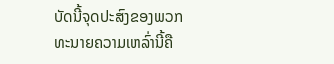ບັດນີ້ຈຸດປະສົງຂອງພວກທະນາຍຄວາມເຫລົ່ານີ້ຄື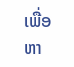ເພື່ອຫາ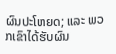ຜົນປະໂຫຍດ; ແລະ ພວກເຂົາໄດ້ຮັບຜົນ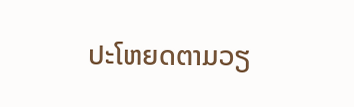ປະໂຫຍດຕາມວຽ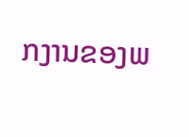ກງານຂອງພ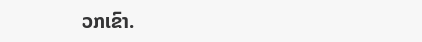ວກເຂົາ.